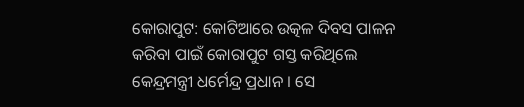କୋରାପୁଟ: କୋଟିଆରେ ଉତ୍କଳ ଦିବସ ପାଳନ କରିବା ପାଇଁ କୋରାପୁଟ ଗସ୍ତ କରିଥିଲେ କେନ୍ଦ୍ରମନ୍ତ୍ରୀ ଧର୍ମେନ୍ଦ୍ର ପ୍ରଧାନ । ସେ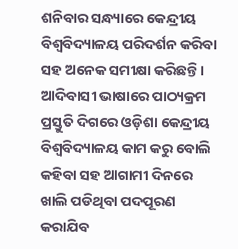ଶନିବାର ସନ୍ଧ୍ୟାରେ କେନ୍ଦ୍ରୀୟ ବିଶ୍ବବିଦ୍ୟାଳୟ ପରିଦର୍ଶନ କରିବା ସହ ଅନେକ ସମୀକ୍ଷା କରିଛନ୍ତି । ଆଦିବାସୀ ଭାଷାରେ ପାଠ୍ୟକ୍ରମ ପ୍ରସ୍ତୁତି ଦିଗରେ ଓଡ଼ିଶା କେନ୍ଦ୍ରୀୟ ବିଶ୍ୱବିଦ୍ୟାଳୟ କାମ କରୁ ବୋଲି କହିବା ସହ ଆଗାମୀ ଦିନରେ ଖାଲି ପଡିଥିବା ପଦପୂରଣ କରାଯିବ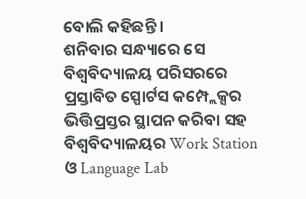ବୋଲି କହିଛନ୍ତି ।
ଶନିବାର ସନ୍ଧ୍ୟାରେ ସେ ବିଶ୍ୱବିଦ୍ୟାଳୟ ପରିସରରେ ପ୍ରସ୍ତାବିତ ସ୍ପୋର୍ଟସ କମ୍ପ୍ଲେକ୍ସର ଭିତ୍ତିପ୍ରସ୍ତର ସ୍ଥାପନ କରିବା ସହ ବିଶ୍ୱବିଦ୍ୟାଳୟର Work Station ଓ Language Lab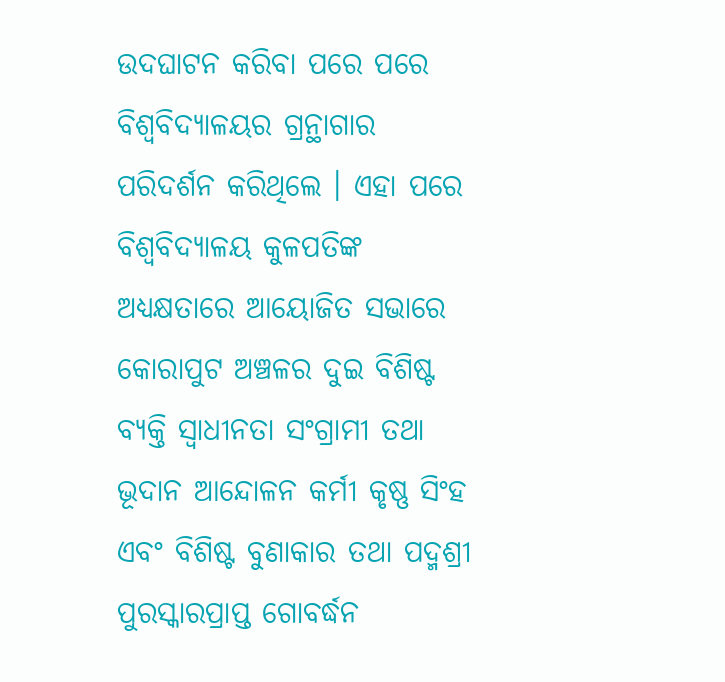ଉଦଘାଟନ କରିବା ପରେ ପରେ ବିଶ୍ୱବିଦ୍ୟାଳୟର ଗ୍ରନ୍ଥାଗାର ପରିଦର୍ଶନ କରିଥିଲେ । ଏହା ପରେ ବିଶ୍ବବିଦ୍ୟାଳୟ କୁଳପତିଙ୍କ ଅଧ୍ୟକ୍ଷତାରେ ଆୟୋଜିତ ସଭାରେ କୋରାପୁଟ ଅଞ୍ଚଳର ଦୁଇ ବିଶିଷ୍ଟ ବ୍ୟକ୍ତି ସ୍ୱାଧୀନତା ସଂଗ୍ରାମୀ ତଥା ଭୂଦାନ ଆନ୍ଦୋଳନ କର୍ମୀ କୃଷ୍ଣ ସିଂହ ଏବଂ ବିଶିଷ୍ଟ ବୁଣାକାର ତଥା ପଦ୍ମଶ୍ରୀ ପୁରସ୍କାରପ୍ରାପ୍ତ ଗୋବର୍ଦ୍ଧନ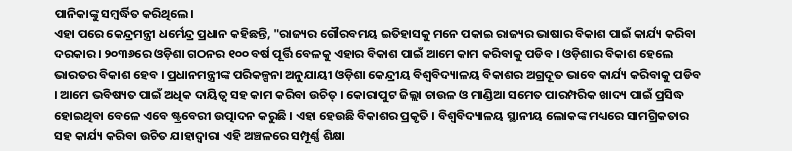ପାନିକାଙ୍କୁ ସମ୍ବର୍ଦ୍ଧିତ କରିଥିଲେ।
ଏହା ପରେ କେନ୍ଦ୍ରମନ୍ତ୍ରୀ ଧର୍ମେନ୍ଦ୍ର ପ୍ରଧାନ କହିଛନ୍ତି, "ରାଜ୍ୟର ଗୌରବମୟ ଇତିହାସକୁ ମନେ ପକାଇ ରାଜ୍ୟର ଭାଷାର ବିକାଶ ପାଇଁ କାର୍ଯ୍ୟ କରିବା ଦରକାର । ୨୦୩୬ରେ ଓଡ଼ିଶା ଗଠନର ୧୦୦ ବର୍ଷ ପୂର୍ତ୍ତି ବେଳକୁ ଏହାର ବିକାଶ ପାଇଁ ଆମେ କାମ କରିବାକୁ ପଡିବ । ଓଡ଼ିଶାର ବିକାଶ ହେଲେ ଭାରତର ବିକାଶ ହେବ । ପ୍ରଧାନମନ୍ତ୍ରୀଙ୍କ ପରିକଳ୍ପନା ଅନୁଯାୟୀ ଓଡ଼ିଶା କେନ୍ଦ୍ରୀୟ ବିଶ୍ୱବିଦ୍ୟାଳୟ ବିକାଶର ଅଗ୍ରଦୂତ ଭାବେ କାର୍ଯ୍ୟ କରିବାକୁ ପଡିବ । ଆମେ ଭବିଷ୍ୟତ ପାଇଁ ଅଧିକ ଦାୟିତ୍ୱ ସହ କାମ କରିବା ଉଚିତ୍ । କୋରାପୁଟ ଜିଲ୍ଲା ଚାଉଳ ଓ ମାଣ୍ଡିଆ ସମେତ ପାରମ୍ପରିକ ଖାଦ୍ୟ ପାଇଁ ପ୍ରସିଦ୍ଧ ହୋଇଥିବା ବେଳେ ଏବେ ଷ୍ଟ୍ରବେରୀ ଉତ୍ପାଦନ କରୁଛି । ଏହା ହେଉଛି ବିକାଶର ପ୍ରକୃତି । ବିଶ୍ୱବିଦ୍ୟାଳୟ ସ୍ଥାନୀୟ ଲୋକଙ୍କ ମଧ୍ୟରେ ସାମଗ୍ରିକତାର ସହ କାର୍ଯ୍ୟ କରିବା ଉଚିତ ଯାହାଦ୍ୱାରା ଏହି ଅଞ୍ଚଳରେ ସମ୍ପୂର୍ଣ୍ଣ ଶିକ୍ଷା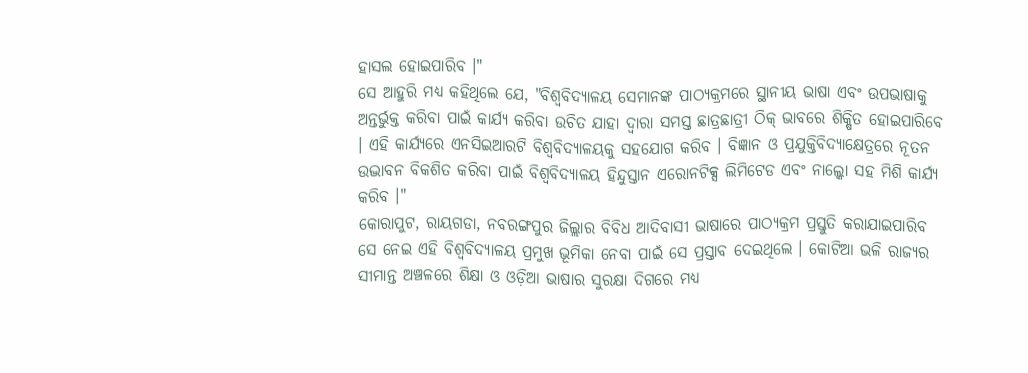ହାସଲ ହୋଇପାରିବ ।"
ସେ ଆହୁରି ମଧ୍ୟ କହିଥିଲେ ଯେ, "ବିଶ୍ୱବିଦ୍ୟାଳୟ ସେମାନଙ୍କ ପାଠ୍ୟକ୍ରମରେ ସ୍ଥାନୀୟ ଭାଷା ଏବଂ ଉପଭାଷାକୁ ଅନ୍ତର୍ଭୁକ୍ତ କରିବା ପାଇଁ କାର୍ଯ୍ୟ କରିବା ଉଚିତ ଯାହା ଦ୍ୱାରା ସମସ୍ତ ଛାତ୍ରଛାତ୍ରୀ ଠିକ୍ ଭାବରେ ଶିକ୍ଷିତ ହୋଇପାରିବେ । ଏହି କାର୍ଯ୍ୟରେ ଏନସିଇଆରଟି ବିଶ୍ୱବିଦ୍ୟାଳୟକୁ ସହଯୋଗ କରିବ । ବିଜ୍ଞାନ ଓ ପ୍ରଯୁକ୍ତିବିଦ୍ୟାକ୍ଷେତ୍ରରେ ନୂତନ ଉଦ୍ଭାବନ ବିକଶିତ କରିବା ପାଇଁ ବିଶ୍ୱବିଦ୍ୟାଳୟ ହିନ୍ଦୁସ୍ତାନ ଏରୋନଟିକ୍ସ ଲିମିଟେଡ ଏବଂ ନାଲ୍କୋ ସହ ମିଶି କାର୍ଯ୍ୟ କରିବ ।"
କୋରାପୁଟ, ରାୟଗଡା, ନବରଙ୍ଗପୁର ଜିଲ୍ଲାର ବିବିଧ ଆଦିବାସୀ ଭାଷାରେ ପାଠ୍ୟକ୍ରମ ପ୍ରସ୍ତୁତି କରାଯାଇପାରିବ ସେ ନେଇ ଏହି ବିଶ୍ବବିଦ୍ୟାଳୟ ପ୍ରମୁଖ ଭୂମିକା ନେବା ପାଇଁ ସେ ପ୍ରସ୍ତାବ ଦେଇଥିଲେ । କୋଟିଆ ଭଳି ରାଜ୍ୟର ସୀମାନ୍ତ ଅଞ୍ଚଳରେ ଶିକ୍ଷା ଓ ଓଡ଼ିଆ ଭାଷାର ସୁରକ୍ଷା ଦିଗରେ ମଧ୍ୟ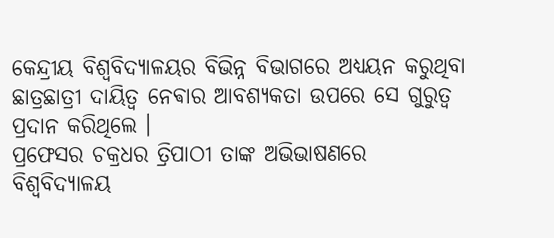କେନ୍ଦ୍ରୀୟ ବିଶ୍ୱବିଦ୍ୟାଳୟର ବିଭିନ୍ନ ବିଭାଗରେ ଅଧ୍ୟୟନ କରୁଥିବା ଛାତ୍ରଛାତ୍ରୀ ଦାୟିତ୍ୱ ନେଵାର ଆବଶ୍ୟକତା ଉପରେ ସେ ଗୁରୁତ୍ୱ ପ୍ରଦାନ କରିଥିଲେ ।
ପ୍ରଫେସର ଚକ୍ରଧର ତ୍ରିପାଠୀ ତାଙ୍କ ଅଭିଭାଷଣରେ ବିଶ୍ୱବିଦ୍ୟାଳୟ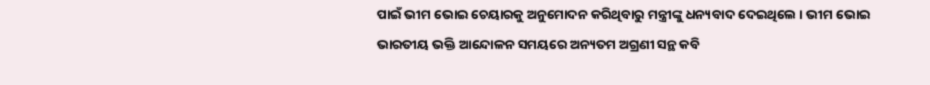ପାଇଁ ଭୀମ ଭୋଇ ଚେୟାରକୁ ଅନୁମୋଦନ କରିଥିବାରୁ ମନ୍ତ୍ରୀଙ୍କୁ ଧନ୍ୟବାଦ ଦେଇଥିଲେ । ଭୀମ ଭୋଇ ଭାରତୀୟ ଭକ୍ତି ଆନ୍ଦୋଳନ ସମୟରେ ଅନ୍ୟତମ ଅଗ୍ରଣୀ ସନ୍ଥ କବି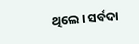ଥିଲେ । ସର୍ବଦା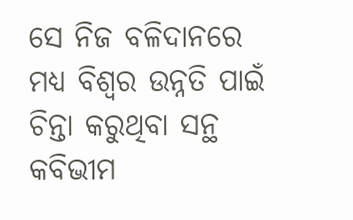ସେ ନିଜ ବଳିଦାନରେ ମଧ୍ୟ ବିଶ୍ୱର ଉନ୍ନତି ପାଇଁ ଚିନ୍ତା କରୁଥିବା ସନ୍ଥ କବିଭୀମ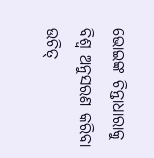ଭୋଇଙ୍କ ଚିନ୍ତାଧାରାକୁ ବିଶ୍ଵ ଅନୁସରଣ କରିବା ଉଚିତ୍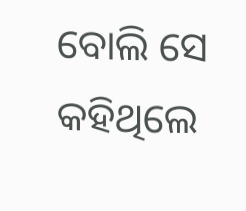ବୋଲି ସେ କହିଥିଲେ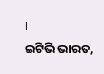।
ଇଟିଭି ଭାରତ,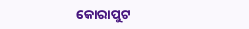କୋରାପୁଟ